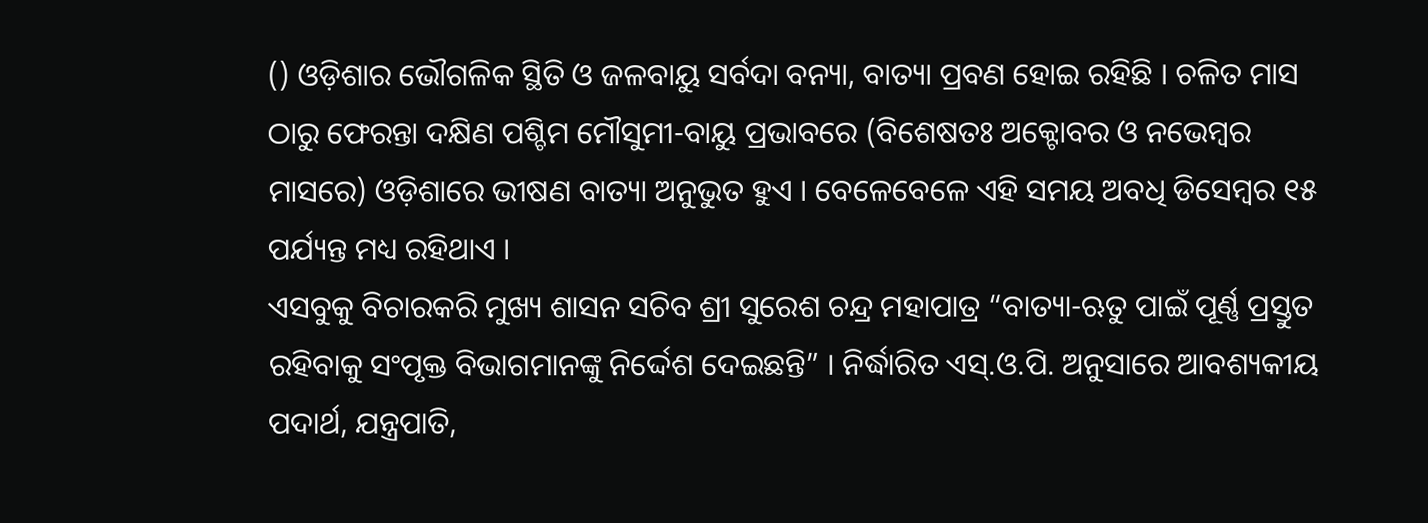() ଓଡ଼ିଶାର ଭୌଗଳିକ ସ୍ଥିତି ଓ ଜଳବାୟୁ ସର୍ବଦା ବନ୍ୟା, ବାତ୍ୟା ପ୍ରବଣ ହୋଇ ରହିଛି । ଚଳିତ ମାସ ଠାରୁ ଫେରନ୍ତା ଦକ୍ଷିଣ ପଶ୍ଚିମ ମୌସୁମୀ-ବାୟୁ ପ୍ରଭାବରେ (ବିଶେଷତଃ ଅକ୍ଟୋବର ଓ ନଭେମ୍ବର ମାସରେ) ଓଡ଼ିଶାରେ ଭୀଷଣ ବାତ୍ୟା ଅନୁଭୁତ ହୁଏ । ବେଳେବେଳେ ଏହି ସମୟ ଅବଧି ଡିସେମ୍ବର ୧୫ ପର୍ଯ୍ୟନ୍ତ ମଧ୍ୟ ରହିଥାଏ ।
ଏସବୁକୁ ବିଚାରକରି ମୁଖ୍ୟ ଶାସନ ସଚିବ ଶ୍ରୀ ସୁରେଶ ଚନ୍ଦ୍ର ମହାପାତ୍ର “ବାତ୍ୟା-ଋତୁ ପାଇଁ ପୂର୍ଣ୍ଣ ପ୍ରସ୍ତୁତ ରହିବାକୁ ସଂପୃକ୍ତ ବିଭାଗମାନଙ୍କୁ ନିର୍ଦ୍ଦେଶ ଦେଇଛନ୍ତି” । ନିର୍ଦ୍ଧାରିତ ଏସ୍.ଓ.ପି. ଅନୁସାରେ ଆବଶ୍ୟକୀୟ ପଦାର୍ଥ, ଯନ୍ତ୍ରପାତି,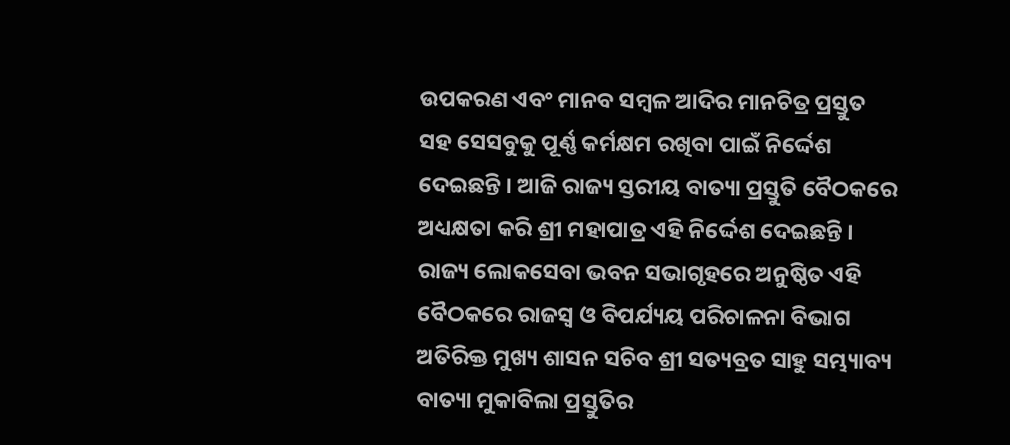ଉପକରଣ ଏବଂ ମାନବ ସମ୍ବଳ ଆଦିର ମାନଚିତ୍ର ପ୍ରସ୍ତୁତ ସହ ସେସବୁକୁ ପୂର୍ଣ୍ଣ କର୍ମକ୍ଷମ ରଖିବା ପାଇଁ ନିର୍ଦ୍ଦେଶ ଦେଇଛନ୍ତି । ଆଜି ରାଜ୍ୟ ସ୍ତରୀୟ ବାତ୍ୟା ପ୍ରସ୍ତୁତି ବୈଠକରେ ଅଧ୍ୟକ୍ଷତା କରି ଶ୍ରୀ ମହାପାତ୍ର ଏହି ନିର୍ଦ୍ଦେଶ ଦେଇଛନ୍ତି । ରାଜ୍ୟ ଲୋକସେବା ଭବନ ସଭାଗୃହରେ ଅନୁଷ୍ଠିତ ଏହି ବୈଠକରେ ରାଜସ୍ୱ ଓ ବିପର୍ଯ୍ୟୟ ପରିଚାଳନା ବିଭାଗ ଅତିରିକ୍ତ ମୁଖ୍ୟ ଶାସନ ସଚିବ ଶ୍ରୀ ସତ୍ୟବ୍ରତ ସାହୁ ସମ୍ଭ୍ୟାବ୍ୟ ବାତ୍ୟା ମୁକାବିଲା ପ୍ରସ୍ତୁତିର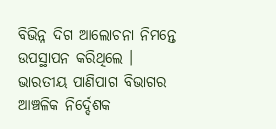ବିଭିନ୍ନ ଦିଗ ଆଲୋଚନା ନିମନ୍ତେ ଉପସ୍ଥାପନ କରିଥିଲେ ।
ଭାରତୀୟ ପାଣିପାଗ ବିଭାଗର ଆଞ୍ଚଳିକ ନିର୍ଦ୍ଦେଶକ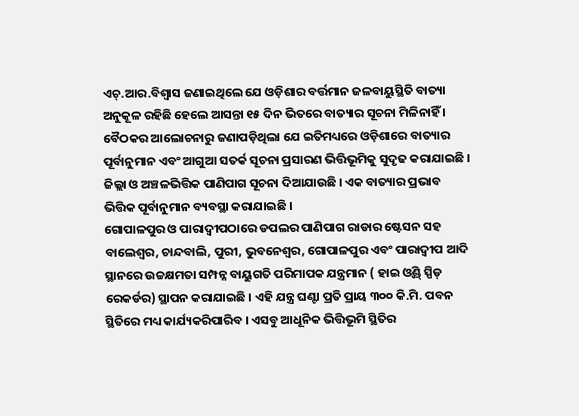ଏଚ୍.ଆର.ବିଶ୍ୱାସ ଜଣାଇଥିଲେ ଯେ ଓଡ଼ିଶାର ବର୍ତ୍ତମାନ ଜଳବାୟୁସ୍ଥିତି ବାତ୍ୟା ଅନୁକୂଳ ରହିଛି ହେଲେ ଆସନ୍ତା ୧୫ ଦିନ ଭିତରେ ବାତ୍ୟାର ସୂଚନା ମିଳିନାହିଁ । ବୈଠକର ଆଲୋଚନାରୁ ଜଣାପଡ଼ିଥିଲା ଯେ ଇତିମଧ୍ୟରେ ଓଡ଼ିଶାରେ ବାତ୍ୟାର ପୂର୍ବାନୁମାନ ଏବଂ ଆଗୁଆ ସତର୍କ ସୂଚନା ପ୍ରସାରଣ ଭିତ୍ତିଭୂମିକୁ ସୁଦୃଢ କରାଯାଇଛି । ଜିଲ୍ଲା ଓ ଅଞ୍ଚଳଭିତ୍ତିକ ପାଣିପାଗ ସୂଚନା ଦିଆଯାଉଛି । ଏକ ବାତ୍ୟାର ପ୍ରଭାବ ଭିତ୍ତିକ ପୂର୍ବାନୁମାନ ବ୍ୟବସ୍ଥା କରାଯାଇଛି ।
ଗୋପାଳପୁର ଓ ପାରାଦ୍ୱୀପଠାରେ ଡପଲର ପାଣିପାଗ ରାଡାର ଷ୍ଟେସନ ସହ ବାଲେଶ୍ୱର, ଚାନ୍ଦବାଲି, ପୁରୀ, ଭୁବନେଶ୍ୱର, ଗୋପାଳପୁର ଏବଂ ପାରାଦ୍ୱୀପ ଆଦି ସ୍ଥାନରେ ଉଚ୍ଚକ୍ଷମତା ସମ୍ପନ୍ନ ବାୟୁଗତି ପରିମାପକ ଯନ୍ତ୍ରମାନ ( ହାଇ ଓ୍ୱିଣ୍ଡ୍ ସ୍ପିଡ୍ ରେକର୍ଡର) ସ୍ଥାପନ କରାଯାଇଛି । ଏହି ଯନ୍ତ୍ର ଘଣ୍ଟା ପ୍ରତି ପ୍ରାୟ ୩୦୦ କି.ମି. ପବନ ସ୍ଥିତିରେ ମଧ୍ୟ କାର୍ଯ୍ୟକରିପାରିବ । ଏସବୁ ଆଧୂନିକ ଭିତ୍ତିଭୂମି ସ୍ଥିତିର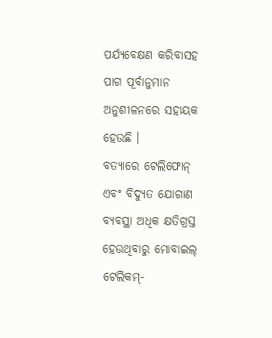ପର୍ଯ୍ୟବେକ୍ଷଣ କରିବାସହ ପାଗ ପୂର୍ବାନୁମାନ ଅନୁଶୀଳନରେ ସହାୟକ ହେଉଛି ।
ବତ୍ୟାରେ ଟେଲିଫୋନ୍ ଏବଂ ବିଦ୍ୟୁତ ଯୋଗାଣ ବ୍ୟବସ୍ଥା ଅଧିକ କ୍ଷତିଗ୍ରସ୍ତ ହେଉଥିବାରୁ ମୋବାଇଲ୍ ଟେଲିକମ୍-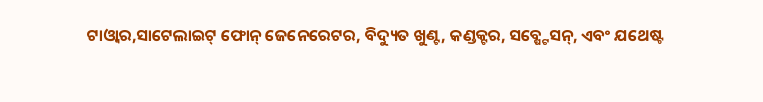ଟାଓ୍ୱାର,ସାଟେଲାଇଟ୍ ଫୋନ୍ ଜେନେରେଟର, ବିଦ୍ୟୁତ ଖୁଣ୍ଟ, କଣ୍ଡକ୍ଟର, ସବ୍ଷ୍ଟେସନ୍, ଏବଂ ଯଥେଷ୍ଟ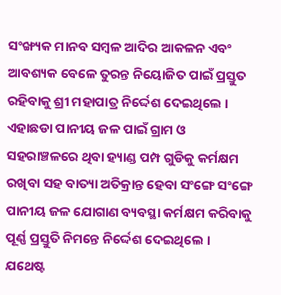ସଂଙ୍ଖ୍ୟକ ମାନବ ସମ୍ବଳ ଆଦିର ଆକଳନ ଏବଂ ଆବଶ୍ୟକ ବେଳେ ତୁରନ୍ତ ନିୟୋଜିତ ପାଇଁ ପ୍ରସ୍ତୁତ ରହିବାକୁ ଶ୍ରୀ ମହାପାତ୍ର ନିର୍ଦ୍ଦେଶ ଦେଇଥିଲେ । ଏହାଛଡା ପାନୀୟ ଜଳ ପାଇଁ ଗ୍ରାମ ଓ ସହରାଞ୍ଚଳରେ ଥିବା ହ୍ୟାଣ୍ଡ ପମ୍ପ ଗୁଡିକୁ କର୍ମକ୍ଷମ ରଖିବା ସହ ବାତ୍ୟା ଅତିକ୍ରାନ୍ତ ହେବା ସଂଙ୍ଗେ ସଂଙ୍ଗେ ପାନୀୟ ଜଳ ଯୋଗାଣ ବ୍ୟବସ୍ଥା କର୍ମକ୍ଷମ କରିବାକୁ ପୂର୍ଣ୍ଣ ପ୍ରସ୍ତୁତି ନିମନ୍ତେ ନିର୍ଦ୍ଦେଶ ଦେଇଥିଲେ । ଯଥେଷ୍ଟ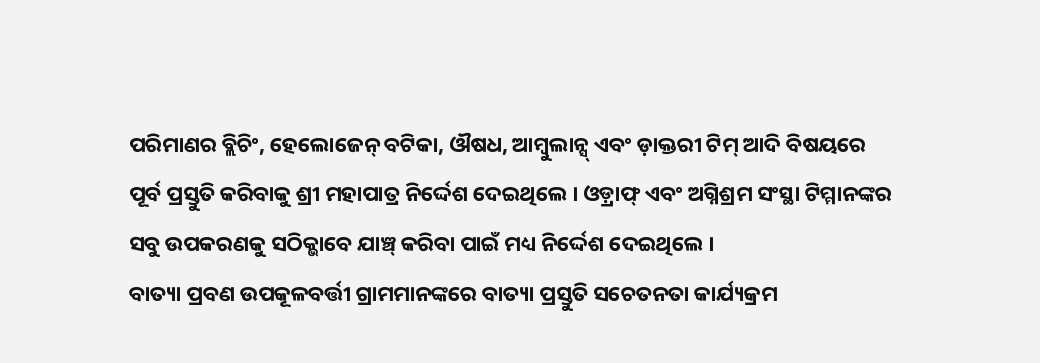ପରିମାଣର ବ୍ଲିଚିଂ, ହେଲୋଜେନ୍ ବଟିକା, ଔଷଧ, ଆମ୍ବୁଲାନ୍ସ୍ ଏବଂ ଡ଼ାକ୍ତରୀ ଟିମ୍ ଆଦି ବିଷୟରେ ପୂର୍ବ ପ୍ରସ୍ତୁତି କରିବାକୁ ଶ୍ରୀ ମହାପାତ୍ର ନିର୍ଦ୍ଦେଶ ଦେଇଥିଲେ । ଓଡ଼୍ରାଫ୍ ଏବଂ ଅଗ୍ନିଶ୍ରମ ସଂସ୍ଥା ଟିମ୍ମାନଙ୍କର ସବୁ ଉପକରଣକୁ ସଠିକ୍ଭାବେ ଯାଞ୍ଚ୍ କରିବା ପାଇଁ ମଧ୍ୟ ନିର୍ଦ୍ଦେଶ ଦେଇଥିଲେ ।
ବାତ୍ୟା ପ୍ରବଣ ଉପକୂଳବର୍ତ୍ତୀ ଗ୍ରାମମାନଙ୍କରେ ବାତ୍ୟା ପ୍ରସ୍ତୁତି ସଚେତନତା କାର୍ଯ୍ୟକ୍ରମ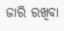ଜାରି ରଖିବା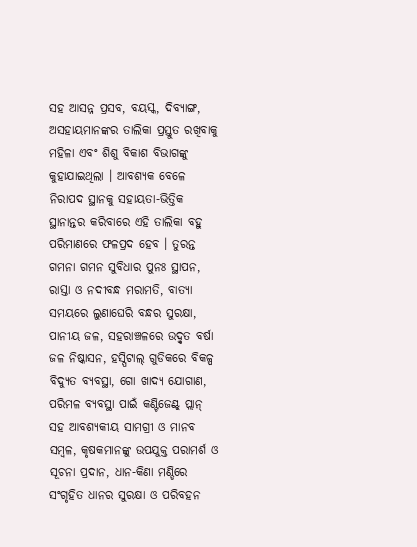ସହ ଆସନ୍ନ ପ୍ରସବ, ବୟସ୍କ, ଦିବ୍ୟାଙ୍ଗ, ଅସହାୟମାନଙ୍କର ତାଲିକା ପ୍ରସ୍ତୁତ ରଖିବାକୁ ମହିଳା ଏବଂ ଶିଶୁ ବିକାଶ ବିଭାଗଙ୍କୁ କୁହାଯାଇଥିଲା । ଆବଶ୍ୟକ ବେଳେ ନିରାପଦ ସ୍ଥାନକୁ ସହାୟତା-ଭିତ୍ତିକ ସ୍ଥାନାନ୍ତର କରିବାରେ ଏହି ତାଲିକା ବହୁ ପରିମାଣରେ ଫଳପ୍ରଦ ହେବ । ତୁରନ୍ତ ଗମନା ଗମନ ସୁବିଧାର ପୁନଃ ସ୍ଥାପନ, ରାସ୍ତା ଓ ନଦୀବନ୍ଧ ମରାମତି, ବାତ୍ୟା ସମୟରେ ଲୁଣାଘେରି ବନ୍ଧର ସୁରକ୍ଷା, ପାନୀୟ ଜଳ, ସହରାଞ୍ଚଳରେ ଉଦ୍ବୃତ ବର୍ଷା ଜଳ ନିଷ୍କାସନ, ହସ୍ପିଟାଲ୍ ଗୁଡିକରେ ବିକଳ୍ପ ବିଦ୍ୟୁତ ବ୍ୟବସ୍ଥା, ଗୋ ଖାଦ୍ୟ ଯୋଗାଣ, ପରିମଳ ବ୍ୟବସ୍ଥା ପାଇଁ କଣ୍ଟିଜେଣ୍ଟ୍ ପ୍ଲାନ୍ ସହ ଆବଶ୍ୟକୀୟ ସାମଗ୍ରୀ ଓ ମାନବ ସମ୍ବଳ, କୃଷକମାନଙ୍କୁ ଉପଯୁକ୍ତ ପରାମର୍ଶ ଓ ସୂଚନା ପ୍ରଦାନ, ଧାନ-କିଣା ମଣ୍ଡିରେ ସଂଗୃହିତ ଧାନର ସୁରକ୍ଷା ଓ ପରିବହନ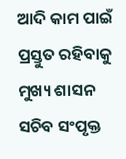ଆଦି କାମ ପାଇଁ ପ୍ରସ୍ତୁତ ରହିବାକୁ ମୁଖ୍ୟ ଶାସନ ସଚିବ ସଂପୃକ୍ତ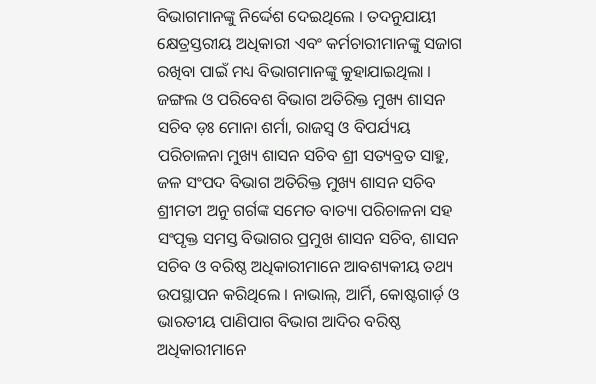ବିଭାଗମାନଙ୍କୁ ନିର୍ଦ୍ଦେଶ ଦେଇଥିଲେ । ତଦନୁଯାୟୀ କ୍ଷେତ୍ରସ୍ତରୀୟ ଅଧିକାରୀ ଏବଂ କର୍ମଚାରୀମାନଙ୍କୁ ସଜାଗ ରଖିବା ପାଇଁ ମଧ୍ୟ ବିଭାଗମାନଙ୍କୁ କୁହାଯାଇଥିଲା ।
ଜଙ୍ଗଲ ଓ ପରିବେଶ ବିଭାଗ ଅତିରିକ୍ତ ମୁଖ୍ୟ ଶାସନ ସଚିବ ଡ଼ଃ ମୋନା ଶର୍ମା, ରାଜସ୍ୱ ଓ ବିପର୍ଯ୍ୟୟ ପରିଚାଳନା ମୁଖ୍ୟ ଶାସନ ସଚିବ ଶ୍ରୀ ସତ୍ୟବ୍ରତ ସାହୁ, ଜଳ ସଂପଦ ବିଭାଗ ଅତିରିକ୍ତ ମୁଖ୍ୟ ଶାସନ ସଚିବ ଶ୍ରୀମତୀ ଅନୁ ଗର୍ଗଙ୍କ ସମେତ ବାତ୍ୟା ପରିଚାଳନା ସହ ସଂପୃକ୍ତ ସମସ୍ତ ବିଭାଗର ପ୍ରମୁଖ ଶାସନ ସଚିବ, ଶାସନ ସଚିବ ଓ ବରିଷ୍ଠ ଅଧିକାରୀମାନେ ଆବଶ୍ୟକୀୟ ତଥ୍ୟ ଉପସ୍ଥାପନ କରିଥିଲେ । ନାଭାଲ୍, ଆର୍ମି, କୋଷ୍ଟଗାର୍ଡ଼ ଓ ଭାରତୀୟ ପାଣିପାଗ ବିଭାଗ ଆଦିର ବରିଷ୍ଠ ଅଧିକାରୀମାନେ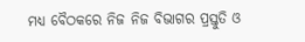ମଧ୍ୟ ବୈଠକରେ ନିଜ ନିଜ ବିଭାଗର ପ୍ରସ୍ତୁତି ଓ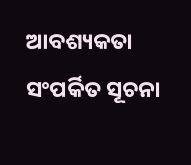ଆବଶ୍ୟକତା ସଂପର୍କିତ ସୂଚନା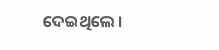ଦେଇଥିଲେ ।